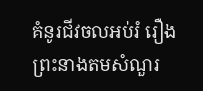គំនូរជីវចលអប់រំ រឿង ព្រះនាងតមសំណួរ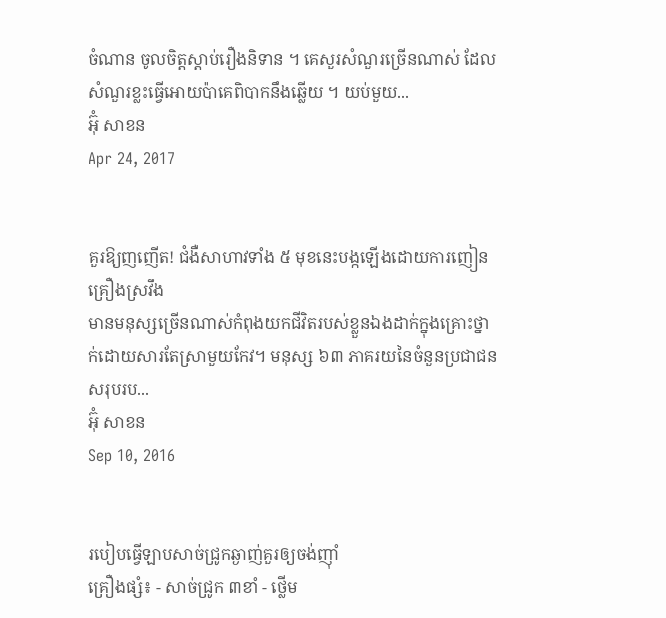ចំណាន ចូលចិត្តស្ដាប់រឿងនិទាន ។ គេសួរសំណួរច្រើនណាស់ ដែលសំណួរខ្លះធ្វើអោយប៉ាគេពិបាកនឹងឆ្លើយ ។ យប់មួយ...
អ៊ុំ សាខន
Apr 24, 2017


គួរឱ្យញញើត! ជំងឺសាហាវទាំង ៥ មុខនេះបង្កឡើងដោយការញៀនគ្រឿងស្រវឹង
មានមនុស្សច្រើនណាស់កំពុងយកជីវិតរបស់ខ្លួនឯងដាក់ក្នុងគ្រោះថ្នាក់ដោយសារតែស្រាមួយកែវ។ មនុស្ស ៦៣ ភាគរយនៃចំនួនប្រជាជនសរុបរប...
អ៊ុំ សាខន
Sep 10, 2016


របៀបធ្វើឡាបសាច់ជ្រូកឆ្ងាញ់គួរឲ្យចង់ញ៉ាំ
គ្រឿងផ្សំ៖ - សាច់ជ្រូក ៣ខាំ - ថ្លើម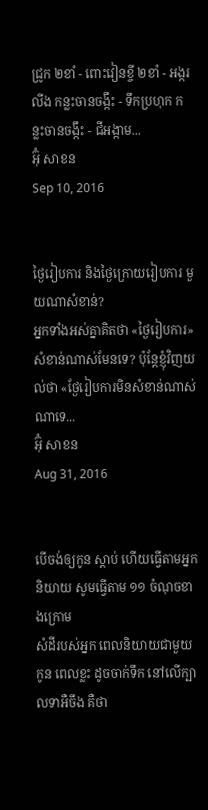ជ្រូក ២ខាំ - ពោះវៀនខ្ចី ២ខាំ - អង្ករលីង កន្លះចានចង្កឹះ - ទឹកប្រហុក កន្លះចានចង្កឹះ - ជីអង្កាម...
អ៊ុំ សាខន
Sep 10, 2016


ថ្ងៃរៀបការ និងថ្ងៃក្រោយរៀបការ មួយណាសំខាន់?
អ្នកទាំងអស់គ្នាគិតថា «ថ្ងៃរៀបការ» សំខាន់ណាស់មែនទេ? ប៉ុន្តែខ្ញុំវិញយល់ថា «ថ្ងែរៀបការមិនសំខាន់ណាស់ណាទេ...
អ៊ុំ សាខន
Aug 31, 2016


បើចង់ឲ្យកូន ស្តាប់ ហើយធ្វើតាមអ្នកនិយាយ សូមធ្វើតាម ១១ ចំណុចខាងក្រោម
សំដីរបស់អ្នក ពេលនិយាយជាមួយកូន ពេលខ្លះ ដូចចាក់ទឹក នៅលើក្បាលទាអឺចឹង គឺថា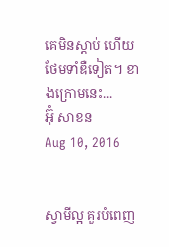គេមិនស្តាប់ ហើយថែមទាំឌឺទៀត។ ខាងក្រោមនេះ...
អ៊ុំ សាខន
Aug 10, 2016


ស្វាមីល្អ គួរបំពេញ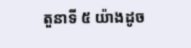តួនាទី ៥ យ៉ាងដូច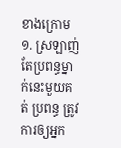ខាងក្រោម
១. ស្រឡាញ់តែប្រពន្ធម្នាក់នេះមួយគត់ ប្រពន្ធ ត្រូវការឲ្យអ្នក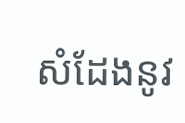សំដែងនូវ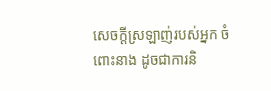សេចក្តីស្រឡាញ់របស់អ្នក ចំពោះនាង ដូចជាការនិ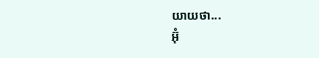យាយថា...
អ៊ុំ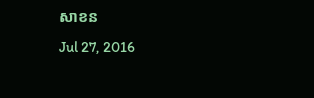សាខន
Jul 27, 2016